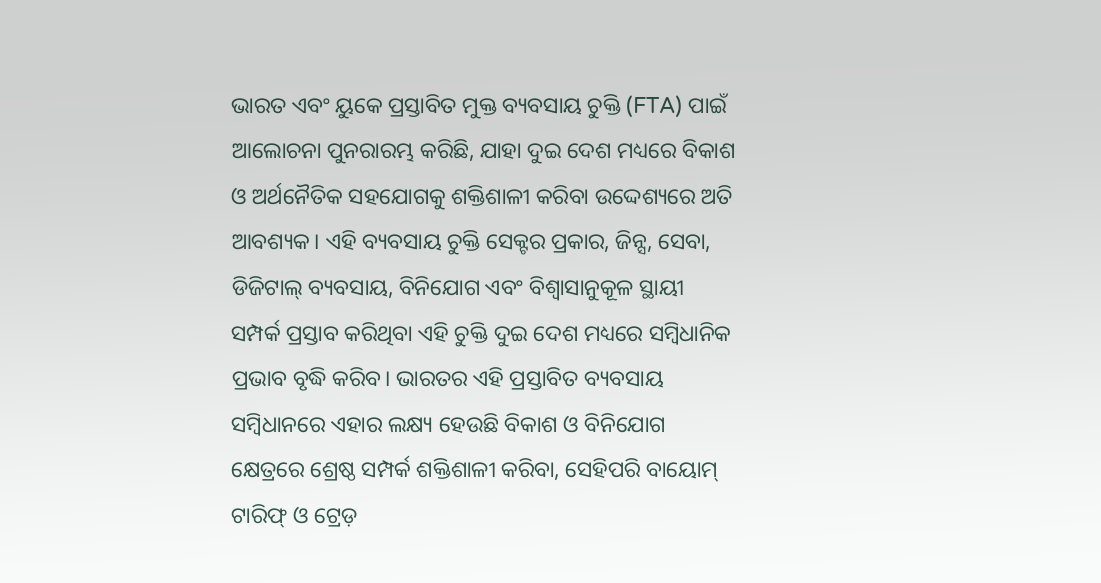ଭାରତ ଏବଂ ୟୁକେ ପ୍ରସ୍ତାବିତ ମୁକ୍ତ ବ୍ୟବସାୟ ଚୁକ୍ତି (FTA) ପାଇଁ ଆଲୋଚନା ପୁନରାରମ୍ଭ କରିଛି, ଯାହା ଦୁଇ ଦେଶ ମଧ୍ୟରେ ବିକାଶ ଓ ଅର୍ଥନୈତିକ ସହଯୋଗକୁ ଶକ୍ତିଶାଳୀ କରିବା ଉଦ୍ଦେଶ୍ୟରେ ଅତି ଆବଶ୍ୟକ। ଏହି ବ୍ୟବସାୟ ଚୁକ୍ତି ସେକ୍ଟର ପ୍ରକାର, ଜିନ୍ସ, ସେବା, ଡିଜିଟାଲ୍ ବ୍ୟବସାୟ, ବିନିଯୋଗ ଏବଂ ବିଶ୍ୱାସାନୁକୂଳ ସ୍ଥାୟୀ ସମ୍ପର୍କ ପ୍ରସ୍ତାବ କରିଥିବା ଏହି ଚୁକ୍ତି ଦୁଇ ଦେଶ ମଧ୍ୟରେ ସମ୍ବିଧାନିକ ପ୍ରଭାବ ବୃଦ୍ଧି କରିବ। ଭାରତର ଏହି ପ୍ରସ୍ତାବିତ ବ୍ୟବସାୟ ସମ୍ବିଧାନରେ ଏହାର ଲକ୍ଷ୍ୟ ହେଉଛି ବିକାଶ ଓ ବିନିଯୋଗ କ୍ଷେତ୍ରରେ ଶ୍ରେଷ୍ଠ ସମ୍ପର୍କ ଶକ୍ତିଶାଳୀ କରିବା, ସେହିପରି ବାୟୋମ୍ ଟାରିଫ୍ ଓ ଟ୍ରେଡ଼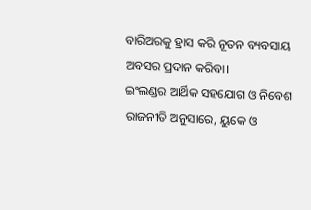ବାରିଅରକୁ ହ୍ରାସ କରି ନୂତନ ବ୍ୟବସାୟ ଅବସର ପ୍ରଦାନ କରିବା।
ଇଂଲଣ୍ଡର ଆର୍ଥିକ ସହଯୋଗ ଓ ନିବେଶ ରାଜନୀତି ଅନୁସାରେ, ୟୁକେ ଓ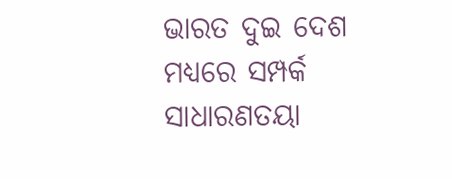ଭାରତ ଦୁଇ ଦେଶ ମଧ୍ୟରେ ସମ୍ପର୍କ ସାଧାରଣତୟା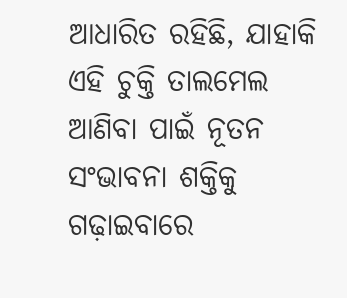ଆଧାରିତ ରହିଛି, ଯାହାକି ଏହି ଚୁକ୍ତି ତାଲମେଲ ଆଣିବା ପାଇଁ ନୂତନ ସଂଭାବନା ଶକ୍ତିକୁ ଗଢ଼ାଇବାରେ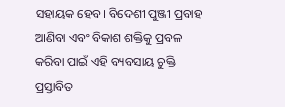ସହାୟକ ହେବ। ବିଦେଶୀ ପୁଞ୍ଜୀ ପ୍ରବାହ ଆଣିବା ଏବଂ ବିକାଶ ଶକ୍ତିକୁ ପ୍ରବଳ କରିବା ପାଇଁ ଏହି ବ୍ୟବସାୟ ଚୁକ୍ତି ପ୍ରସ୍ତାବିତ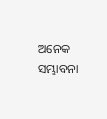ଅନେକ ସମ୍ଭାବନା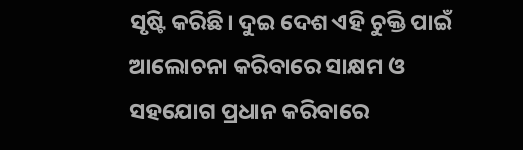ସୃଷ୍ଟି କରିଛି। ଦୁଇ ଦେଶ ଏହି ଚୁକ୍ତି ପାଇଁ ଆଲୋଚନା କରିବାରେ ସାକ୍ଷମ ଓ ସହଯୋଗ ପ୍ରଧାନ କରିବାରେ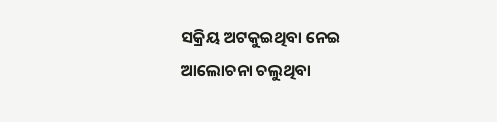ସକ୍ରିୟ ଅଟକୁଇଥିବା ନେଇ ଆଲୋଚନା ଚଲୁଥିବା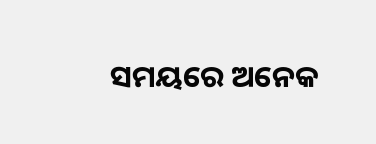ସମୟରେ ଅନେକ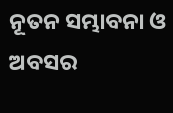ନୂତନ ସମ୍ଭାବନା ଓ ଅବସର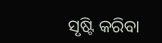ସୃଷ୍ଟି କରିବା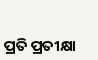ପ୍ରତି ପ୍ରତୀକ୍ଷା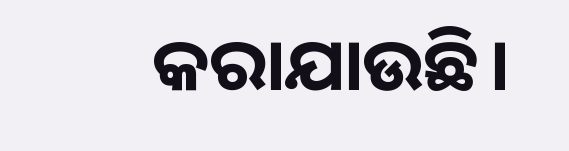କରାଯାଉଛି।